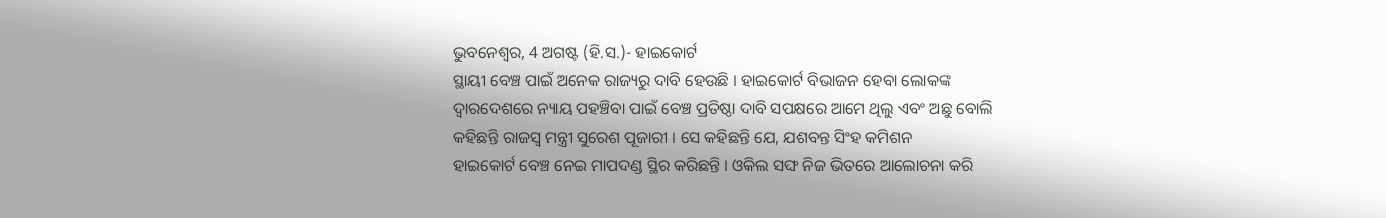ଭୁବନେଶ୍ୱର, 4 ଅଗଷ୍ଟ (ହି.ସ.)- ହାଇକୋର୍ଟ
ସ୍ଥାୟୀ ବେଞ୍ଚ ପାଇଁ ଅନେକ ରାଜ୍ୟରୁ ଦାବି ହେଉଛି । ହାଇକୋର୍ଟ ବିଭାଜନ ହେବା ଲୋକଙ୍କ
ଦ୍ୱାରଦେଶରେ ନ୍ୟାୟ ପହଞ୍ଚିବା ପାଇଁ ବେଞ୍ଚ ପ୍ରତିଷ୍ଠା ଦାବି ସପକ୍ଷରେ ଆମେ ଥିଲୁ ଏବଂ ଅଛୁ ବୋଲି
କହିଛନ୍ତି ରାଜସ୍ୱ ମନ୍ତ୍ରୀ ସୁରେଶ ପୂଜାରୀ । ସେ କହିଛନ୍ତି ଯେ, ଯଶବନ୍ତ ସିଂହ କମିଶନ
ହାଇକୋର୍ଟ ବେଞ୍ଚ ନେଇ ମାପଦଣ୍ଡ ସ୍ଥିର କରିଛନ୍ତି । ଓକିଲ ସଙ୍ଘ ନିଜ ଭିତରେ ଆଲୋଚନା କରି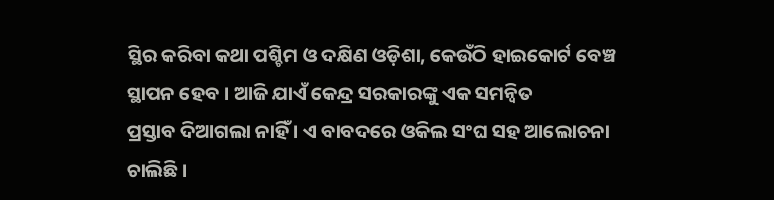ସ୍ଥିର କରିବା କଥା ପଶ୍ଚିମ ଓ ଦକ୍ଷିଣ ଓଡ଼ିଶା, କେଉଁଠି ହାଇକୋର୍ଟ ବେଞ୍ଚ ସ୍ଥାପନ ହେବ । ଆଜି ଯାଏଁ କେନ୍ଦ୍ର ସରକାରଙ୍କୁ ଏକ ସମନ୍ୱିତ
ପ୍ରସ୍ତାବ ଦିଆଗଲା ନାହିଁ । ଏ ବାବଦରେ ଓକିଲ ସଂଘ ସହ ଆଲୋଚନା ଚାଲିଛି ।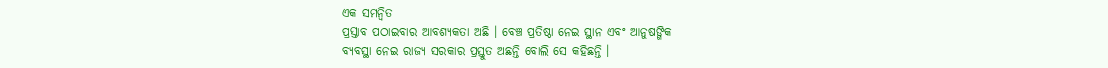ଏକ ସମନ୍ୱିତ
ପ୍ରସ୍ତାବ ପଠାଇବାର ଆବଶ୍ୟକତା ଅଛି । ବେଞ୍ଚ ପ୍ରତିଷ୍ଠା ନେଇ ସ୍ଥାନ ଏବଂ ଆନୁଷଙ୍ଗିକ
ବ୍ୟବସ୍ଥା ନେଇ ରାଜ୍ୟ ସରକାର ପ୍ରସ୍ତୁତ ଅଛନ୍ତି ବୋଲି ସେ କହିଛନ୍ତି ।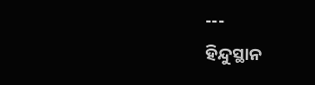---
ହିନ୍ଦୁସ୍ଥାନ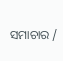ସମାଚାର /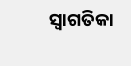ସ୍ୱାଗତିକା